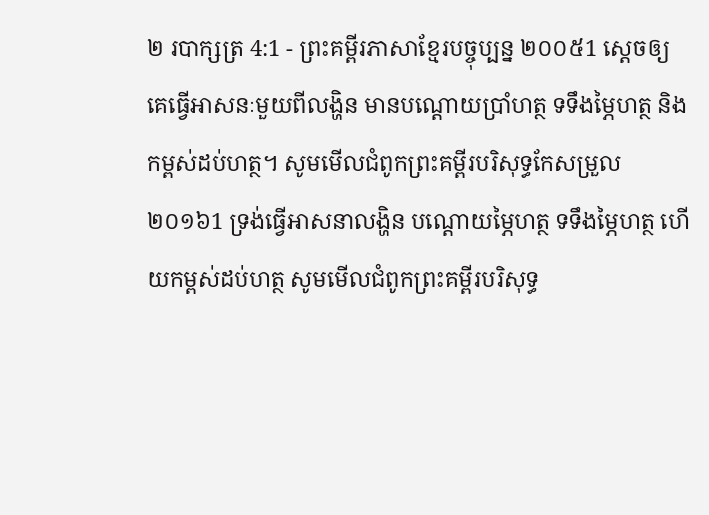២ របាក្សត្រ 4:1 - ព្រះគម្ពីរភាសាខ្មែរបច្ចុប្បន្ន ២០០៥1 ស្ដេចឲ្យគេធ្វើអាសនៈមួយពីលង្ហិន មានបណ្ដោយប្រាំហត្ថ ទទឹងម្ភៃហត្ថ និងកម្ពស់ដប់ហត្ថ។ សូមមើលជំពូកព្រះគម្ពីរបរិសុទ្ធកែសម្រួល ២០១៦1 ទ្រង់ធ្វើអាសនាលង្ហិន បណ្តោយម្ភៃហត្ថ ទទឹងម្ភៃហត្ថ ហើយកម្ពស់ដប់ហត្ថ សូមមើលជំពូកព្រះគម្ពីរបរិសុទ្ធ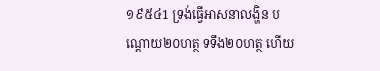១៩៥៤1 ទ្រង់ធ្វើអាសនាលង្ហិន បណ្តោយ២០ហត្ថ ទទឹង២០ហត្ថ ហើយ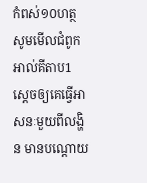កំពស់១០ហត្ថ សូមមើលជំពូកអាល់គីតាប1 ស្តេចឲ្យគេធ្វើអាសនៈមួយពីលង្ហិន មានបណ្តោយ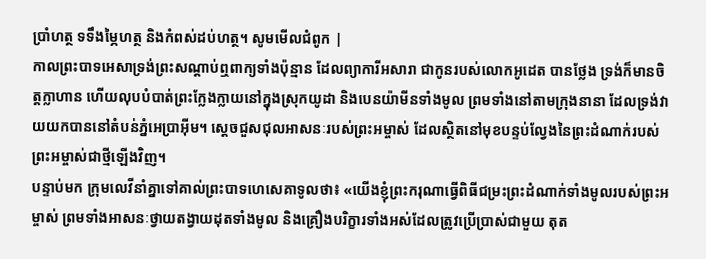ប្រាំហត្ថ ទទឹងម្ភៃហត្ថ និងកំពស់ដប់ហត្ថ។ សូមមើលជំពូក |
កាលព្រះបាទអេសាទ្រង់ព្រះសណ្ដាប់ឮពាក្យទាំងប៉ុន្មាន ដែលព្យាការីអសារា ជាកូនរបស់លោកអូដេត បានថ្លែង ទ្រង់ក៏មានចិត្តក្លាហាន ហើយលុបបំបាត់ព្រះក្លែងក្លាយនៅក្នុងស្រុកយូដា និងបេនយ៉ាមីនទាំងមូល ព្រមទាំងនៅតាមក្រុងនានា ដែលទ្រង់វាយយកបាននៅតំបន់ភ្នំអេប្រាអ៊ីម។ ស្ដេចជួសជុលអាសនៈរបស់ព្រះអម្ចាស់ ដែលស្ថិតនៅមុខបន្ទប់ល្វែងនៃព្រះដំណាក់របស់ព្រះអម្ចាស់ជាថ្មីឡើងវិញ។
បន្ទាប់មក ក្រុមលេវីនាំគ្នាទៅគាល់ព្រះបាទហេសេគាទូលថា៖ «យើងខ្ញុំព្រះករុណាធ្វើពិធីជម្រះព្រះដំណាក់ទាំងមូលរបស់ព្រះអម្ចាស់ ព្រមទាំងអាសនៈថ្វាយតង្វាយដុតទាំងមូល និងគ្រឿងបរិក្ខារទាំងអស់ដែលត្រូវប្រើប្រាស់ជាមួយ តុត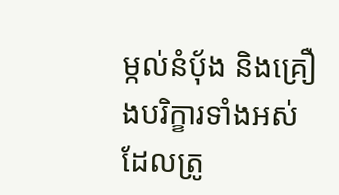ម្កល់នំបុ័ង និងគ្រឿងបរិក្ខារទាំងអស់ដែលត្រូ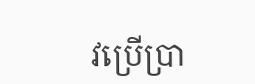វប្រើប្រា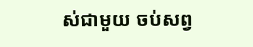ស់ជាមួយ ចប់សព្វ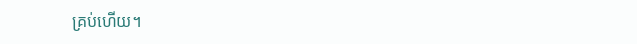គ្រប់ហើយ។